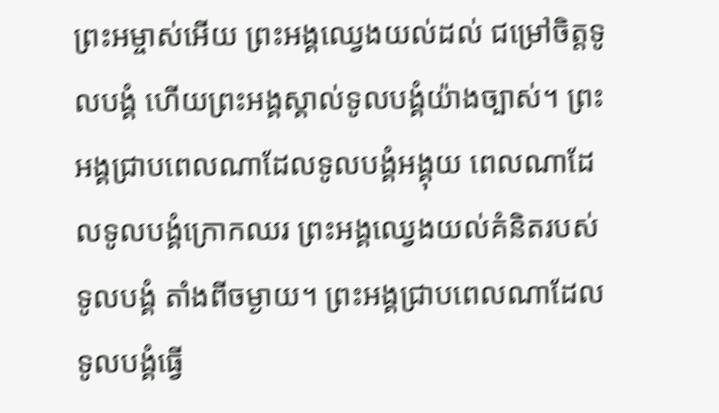ព្រះអម្ចាស់អើយ ព្រះអង្គឈ្វេងយល់ដល់ ជម្រៅចិត្តទូលបង្គំ ហើយព្រះអង្គស្គាល់ទូលបង្គំយ៉ាងច្បាស់។ ព្រះអង្គជ្រាបពេលណាដែលទូលបង្គំអង្គុយ ពេលណាដែលទូលបង្គំក្រោកឈរ ព្រះអង្គឈ្វេងយល់គំនិតរបស់ទូលបង្គំ តាំងពីចម្ងាយ។ ព្រះអង្គជ្រាបពេលណាដែលទូលបង្គំធ្វើ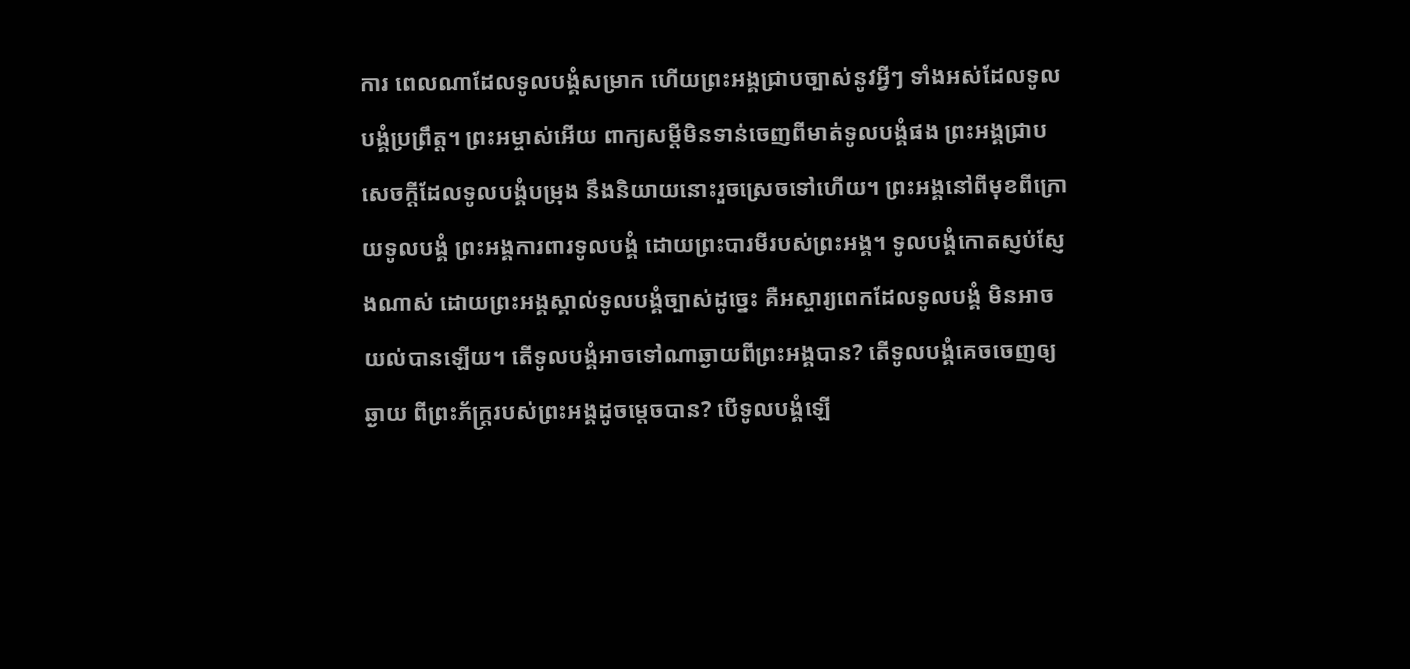ការ ពេលណាដែលទូលបង្គំសម្រាក ហើយព្រះអង្គជ្រាបច្បាស់នូវអ្វីៗ ទាំងអស់ដែលទូលបង្គំប្រព្រឹត្ត។ ព្រះអម្ចាស់អើយ ពាក្យសម្ដីមិនទាន់ចេញពីមាត់ទូលបង្គំផង ព្រះអង្គជ្រាបសេចក្ដីដែលទូលបង្គំបម្រុង នឹងនិយាយនោះរួចស្រេចទៅហើយ។ ព្រះអង្គនៅពីមុខពីក្រោយទូលបង្គំ ព្រះអង្គការពារទូលបង្គំ ដោយព្រះបារមីរបស់ព្រះអង្គ។ ទូលបង្គំកោតស្ញប់ស្ញែងណាស់ ដោយព្រះអង្គស្គាល់ទូលបង្គំច្បាស់ដូច្នេះ គឺអស្ចារ្យពេកដែលទូលបង្គំ មិនអាចយល់បានឡើយ។ តើទូលបង្គំអាចទៅណាឆ្ងាយពីព្រះអង្គបាន? តើទូលបង្គំគេចចេញឲ្យឆ្ងាយ ពីព្រះភ័ក្ត្ររបស់ព្រះអង្គដូចម្ដេចបាន? បើទូលបង្គំឡើ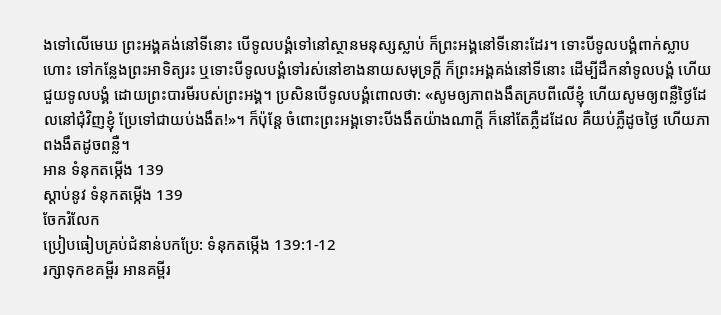ងទៅលើមេឃ ព្រះអង្គគង់នៅទីនោះ បើទូលបង្គំទៅនៅស្ថានមនុស្សស្លាប់ ក៏ព្រះអង្គនៅទីនោះដែរ។ ទោះបីទូលបង្គំពាក់ស្លាបហោះ ទៅកន្លែងព្រះអាទិត្យរះ ឬទោះបីទូលបង្គំទៅរស់នៅខាងនាយសមុទ្រក្ដី ក៏ព្រះអង្គគង់នៅទីនោះ ដើម្បីដឹកនាំទូលបង្គំ ហើយជួយទូលបង្គំ ដោយព្រះបារមីរបស់ព្រះអង្គ។ ប្រសិនបើទូលបង្គំពោលថា: «សូមឲ្យភាពងងឹតគ្របពីលើខ្ញុំ ហើយសូមឲ្យពន្លឺថ្ងៃដែលនៅជុំវិញខ្ញុំ ប្រែទៅជាយប់ងងឹត!»។ ក៏ប៉ុន្តែ ចំពោះព្រះអង្គទោះបីងងឹតយ៉ាងណាក្ដី ក៏នៅតែភ្លឺដដែល គឺយប់ភ្លឺដូចថ្ងៃ ហើយភាពងងឹតដូចពន្លឺ។
អាន ទំនុកតម្កើង 139
ស្ដាប់នូវ ទំនុកតម្កើង 139
ចែករំលែក
ប្រៀបធៀបគ្រប់ជំនាន់បកប្រែ: ទំនុកតម្កើង 139:1-12
រក្សាទុកខគម្ពីរ អានគម្ពីរ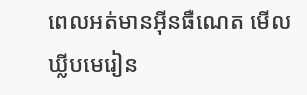ពេលអត់មានអ៊ីនធឺណេត មើលឃ្លីបមេរៀន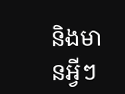និងមានអ្វីៗ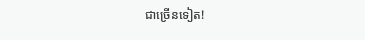ជាច្រើនទៀត!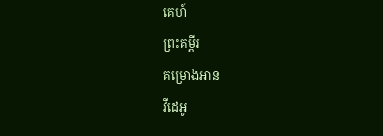គេហ៍
ព្រះគម្ពីរ
គម្រោងអាន
វីដេអូ